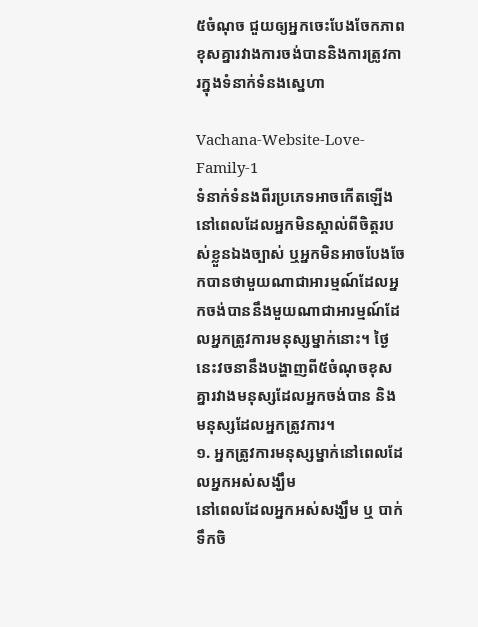៥ចំណុច ជួយឲ្យអ្នកចេះបែងចែកភាពខុសគ្នារវាងការចង់បាននិងការត្រូវការក្នុងទំនាក់ទំនងស្នេហា

Vachana-Website-Love-Family-1
ទំនាក់ទំនងពីរប្រភេទអាចកើតឡើងនៅពេលដែលអ្នកមិនស្គាល់ពីចិត្តរបស់ខ្លួនឯងច្បាស់ ឬអ្នកមិនអាចបែងចែកបានថាមួយណាជាអារម្មណ៍ដែលអ្នកចង់បាននឹងមួយណាជាអារម្មណ៍ដែលអ្នកត្រូវការមនុស្សម្នាក់នោះ។ ថ្ងៃនេះវចនានឹងបង្ហាញពី៥ចំណុចខុសគ្នារវាងមនុស្សដែលអ្នកចង់បាន និងមនុស្សដែលអ្នកត្រូវការ។
១. អ្នកត្រូវការមនុស្សម្នាក់នៅពេលដែលអ្នកអស់សង្ឃឹម
នៅពេលដែលអ្នកអស់សង្ឃឹម ឬ បាក់ទឹកចិ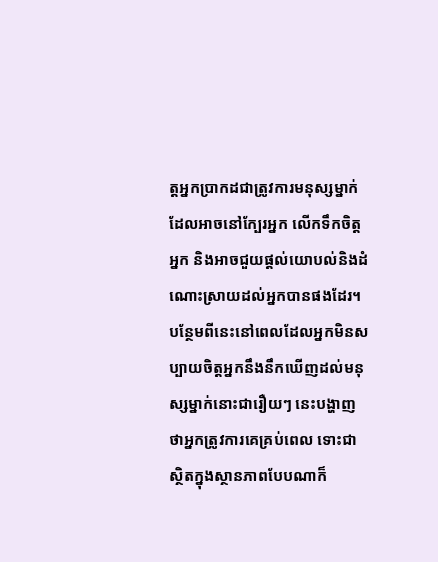ត្តអ្នកប្រាកដជាត្រូវការមនុស្សម្នាក់ដែលអាចនៅក្បែរអ្នក លើកទឹកចិត្តអ្នក និងអាចជួយផ្តល់យោបល់និងដំណោះស្រាយដល់អ្នកបានផងដែរ។ បន្ថែមពីនេះនៅពេលដែលអ្នកមិនសប្បាយចិត្តអ្នកនឹងនឹកឃើញដល់មនុស្សម្នាក់នោះជារឿយៗ នេះបង្ហាញថាអ្នកត្រូវការគេគ្រប់ពេល ទោះជាស្ថិតក្នុងស្ថានភាពបែបណាក៏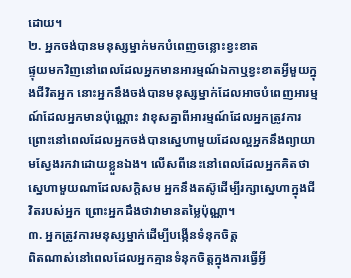ដោយ។
២. អ្នកចង់បានមនុស្សម្នាក់មកបំពេញចន្លោះខ្វះខាត
ផ្ទុយមកវិញនៅពេលដែលអ្នកមានអារម្មណ៍ឯកាឬខ្វះខាតអ្វីមួយក្នុងជីវិតអ្នក នោះអ្នកនឹងចង់បានមនុស្សម្នាក់ដែលអាចបំពេញអារម្មណ៍ដែលអ្នកមានប៉ុណ្ណោះ វាខុសគ្នាពីអារម្មណ៍ដែលអ្នកត្រូវការ ព្រោះនៅពេលដែលអ្នកចង់បានស្នេហាមួយដែលល្អអ្នកនឹងព្យាយាមស្វែងរកវាដោយខ្លួនឯង។ លើសពីនេះនៅពេលដែលអ្នកគិតថាស្នេហាមួយណាដែលសក្តិសម អ្នកនឹងតស៊ូដើម្បីរក្សាស្នេហាក្នុងជីវិតរបស់អ្នក ព្រោះអ្នកដឹងថាវាមានតម្លៃប៉ុណ្ណា។
៣. អ្នកត្រូវការមនុស្សម្នាក់ដើម្បីបង្កើនទំនុកចិត្ត
ពិតណាស់នៅពេលដែលអ្នកគ្មានទំនុកចិត្តក្នុងការធ្វើអ្វី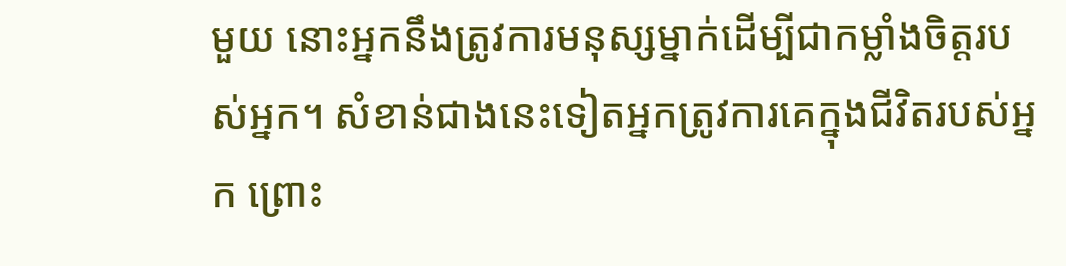មួយ នោះអ្នកនឹងត្រូវការមនុស្សម្នាក់ដើម្បីជាកម្លាំងចិត្តរបស់អ្នក។ សំខាន់ជាងនេះទៀតអ្នកត្រូវការគេក្នុងជីវិតរបស់អ្នក ព្រោះ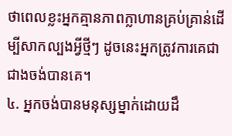ថាពេលខ្លះអ្នកគ្មានភាពក្លាហានគ្រប់គ្រាន់ដើម្បីសាកល្បងអ្វីថ្មីៗ ដូចនេះអ្នកត្រូវការគេជាជាងចង់បានគេ។
៤. អ្នកចង់បានមនុស្សម្នាក់ដោយដឹ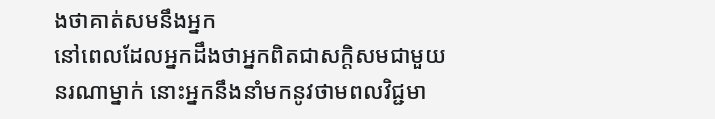ងថាគាត់សមនឹងអ្នក
នៅពេលដែលអ្នកដឹងថាអ្នកពិតជាសក្តិសមជាមួយនរណាម្នាក់ នោះអ្នកនឹងនាំមកនូវថាមពលវិជ្ជមា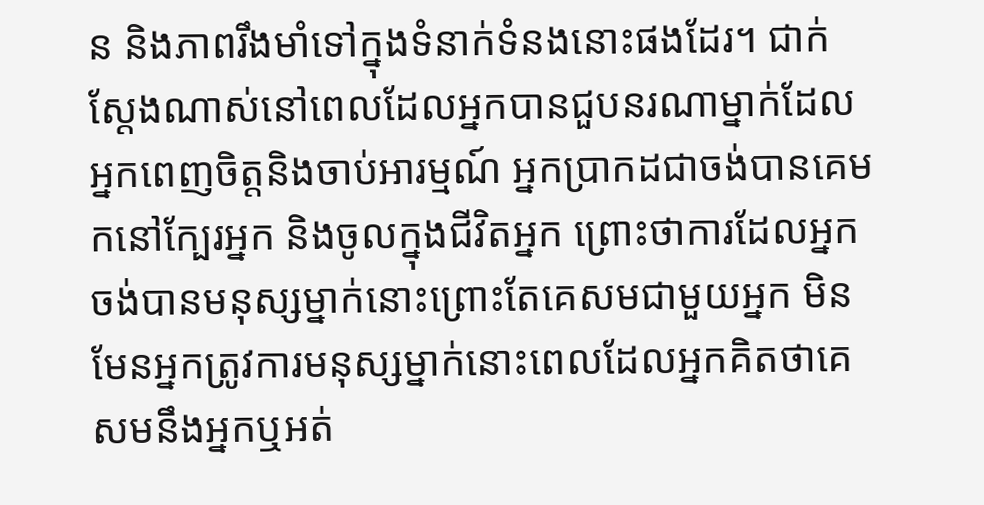ន និងភាពរឹងមាំទៅក្នុងទំនាក់ទំនងនោះផងដែរ។ ជាក់ស្តែងណាស់នៅពេលដែលអ្នកបានជួបនរណាម្នាក់ដែលអ្នកពេញចិត្តនិងចាប់អារម្មណ៍ អ្នកប្រាកដជាចង់បានគេមកនៅក្បែរអ្នក និងចូលក្នុងជីវិតអ្នក ព្រោះថាការដែលអ្នកចង់បានមនុស្សម្នាក់នោះព្រោះតែគេសមជាមួយអ្នក មិនមែនអ្នកត្រូវការមនុស្សម្នាក់នោះពេលដែលអ្នកគិតថាគេសមនឹងអ្នកឬអត់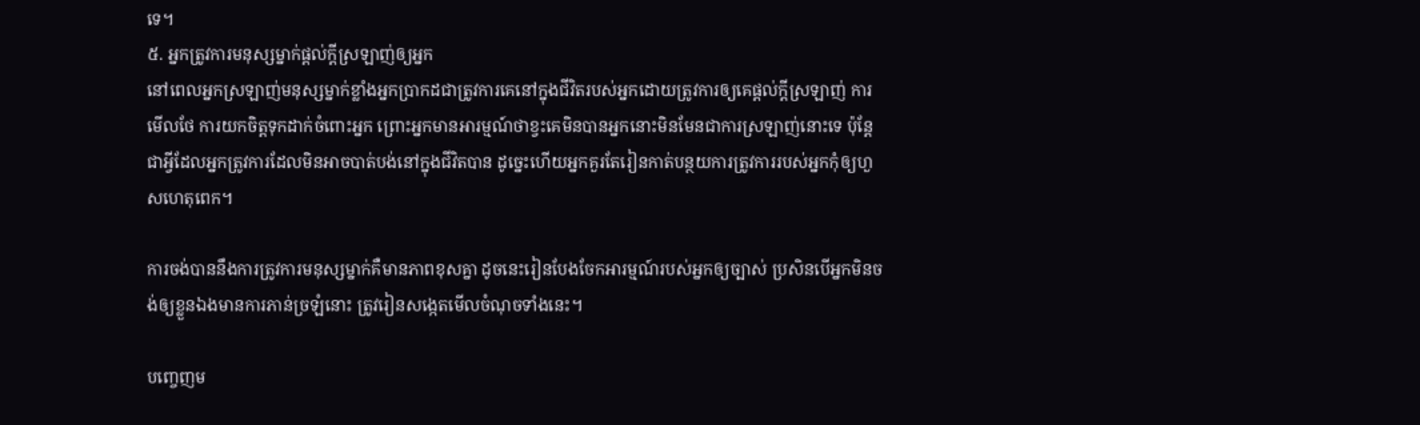ទេ។
៥. អ្នកត្រូវការមនុស្សម្នាក់ផ្តល់ក្តីស្រឡាញ់ឲ្យអ្នក
នៅពេលអ្នកស្រឡាញ់មនុស្សម្នាក់ខ្លាំងអ្នកប្រាកដជាត្រូវការគេនៅក្នុងជីវិតរបស់អ្នកដោយត្រូវការឲ្យគេផ្តល់ក្តីស្រឡាញ់ ការមើលថែ ការយកចិត្តទុកដាក់ចំពោះអ្នក ព្រោះអ្នកមានអារម្មណ៍ថាខ្វះគេមិនបានអ្នកនោះមិនមែនជាការស្រឡាញ់នោះទេ ប៉ុន្តែជាអ្វីដែលអ្នកត្រូវការដែលមិនអាចបាត់បង់នៅក្នុងជីវិតបាន ដូច្នេះហើយអ្នកគួរតែរៀនកាត់បន្ថយការត្រូវការរបស់អ្នកកុំឲ្យហួសហេតុពេក។

ការចង់បាននឹងការត្រូវការមនុស្សម្នាក់គឺមានភាពខុសគ្នា ដូចនេះរៀនបែងចែកអារម្មណ៍របស់អ្នកឲ្យច្បាស់ ប្រសិនបើអ្នកមិនចង់ឲ្យខ្លួនឯងមានការភាន់ច្រឡំនោះ ត្រូវរៀនសង្កេតមើលចំណុចទាំងនេះ។

បញ្ចេញម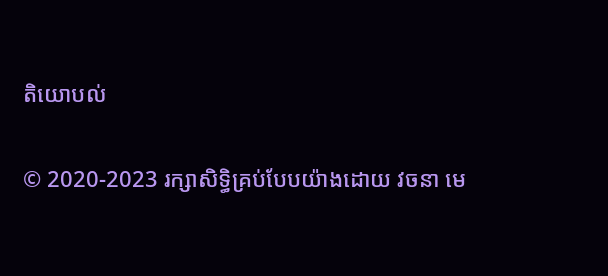តិយោបល់

© 2020-2023 រក្សាសិទ្ធិគ្រប់បែបយ៉ាងដោយ វចនា មេ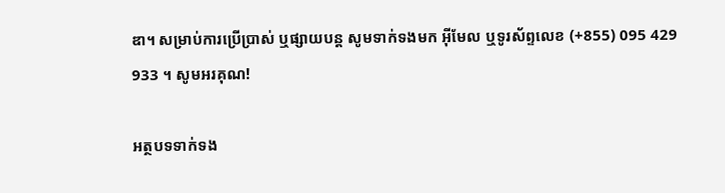ឌា។ សម្រាប់ការប្រើប្រាស់ ឬផ្សាយបន្ត សូមទាក់ទងមក អ៊ីមែល ឬទូរស័ព្ទលេខ (+855) 095 429 933 ។ សូមអរគុណ!

អត្ថបទទាក់ទង